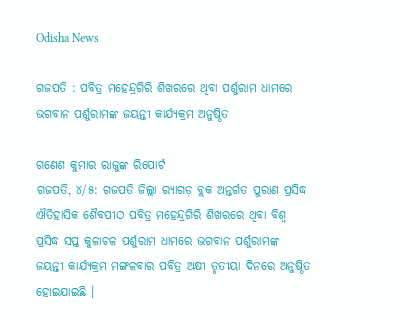Odisha News

ଗଜପତି : ପବିତ୍ର ମହେନ୍ଦ୍ରଗିରି ଶିଖରରେ ଥିବା ପର୍ଶୁରାମ ଧାମରେ ଭଗବାନ ପର୍ଶୁରାମଙ୍କ ଜୟନ୍ତୀ କାର୍ଯ୍ୟକ୍ରମ ଅନୁଷ୍ଠିତ

ଗଣେଶ କୁମାର ରାଜୁଙ୍କ ରିପୋର୍ଟ
ଗଜପତି, ୪/୫: ଗଜପତି ଜିଲ୍ଲା ର‌୍ୟାଗଡ଼ ବ୍ଲକ ଅନ୍ତର୍ଗତ ପୁରାଣ ପ୍ରସିଦ୍ଧ ଐତିହାସିକ ଶୈବପୀଠ ପବିତ୍ର ମହେନ୍ଦ୍ରଗିରି ଶିଖରରେ ଥିବା ବିଶ୍ବ ପ୍ରସିଦ୍ଧ ସପ୍ତ କୁଳାଚଳ ପର୍ଶୁରାମ ଧାମରେ ଭଗବାନ ପର୍ଶୁରାମଙ୍କ ଜୟନ୍ତୀ କାର୍ଯ୍ୟକ୍ରମ ମଙ୍ଗଳବାର ପବିତ୍ର ଅକ୍ଷୀ ତୃତୀୟା ଦିନରେ ଅନୁଷ୍ଠିତ ହୋଇଯାଇଛି ।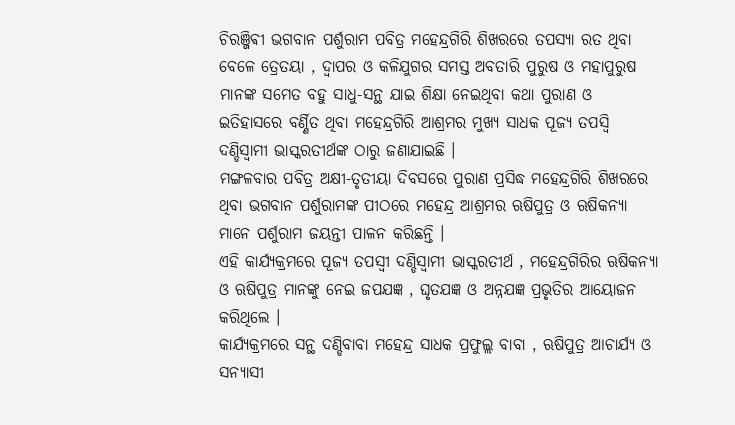ଚିରଞ୍ଜିଵୀ ଭଗବାନ ପର୍ଶୁରାମ ପବିତ୍ର ମହେନ୍ଦ୍ରଗିରି ଶିଖରରେ ତପସ୍ୟା ରତ ଥିବା ବେଳେ ତ୍ରେତୟା , ଦ୍ୱାପର ଓ କଳିଯୁଗର ସମସ୍ତ ଅବତାରି ପୁରୁଷ ଓ ମହାପୁରୁଷ ମାନଙ୍କ ସମେତ ବହୁ ସାଧୁ-ସନ୍ଥ ଯାଇ ଶିକ୍ଷା ନେଇଥିବା କଥା ପୁରାଣ ଓ ଇତିହାସରେ ବର୍ଣ୍ଣିତ ଥିବା ମହେନ୍ଦ୍ରଗିରି ଆଶ୍ରମର ମୁଖ୍ୟ ସାଧକ ପୂଜ୍ୟ ତପସ୍ୱି ଦଣ୍ଡିସ୍ୱାମୀ ଭାସ୍କରତୀର୍ଥଙ୍କ ଠାରୁ ଜଣାଯାଇଛି ।
ମଙ୍ଗଳବାର ପବିତ୍ର ଅକ୍ଷୀ-ତୃତୀୟା ଦିବସରେ ପୁରାଣ ପ୍ରସିଦ୍ଧ ମହେନ୍ଦ୍ରଗିରି ଶିଖରରେ ଥିବା ଭଗବାନ ପର୍ଶୁରାମଙ୍କ ପୀଠରେ ମହେନ୍ଦ୍ର ଆଶ୍ରମର ଋଷିପୁତ୍ର ଓ ଋଷିକନ୍ୟା ମାନେ ପର୍ଶୁରାମ ଜୟନ୍ତୀ ପାଳନ କରିଛନ୍ତି ।
ଏହି କାର୍ଯ୍ୟକ୍ରମରେ ପୂଜ୍ୟ ତପସ୍ବୀ ଦଣ୍ଡିସ୍ୱାମୀ ଭାସ୍କରତୀର୍ଥ , ମହେନ୍ଦ୍ରଗିରିର ଋଷିକନ୍ୟା ଓ ଋଷିପୁତ୍ର ମାନଙ୍କୁ ନେଇ ଜପଯଜ୍ଞ , ଘୃତଯଜ୍ଞ ଓ ଅନ୍ନଯଜ୍ଞ ପ୍ରଭୃତିର ଆୟୋଜନ କରିଥିଲେ ।
କାର୍ଯ୍ୟକ୍ରମରେ ସନ୍ଥ ଦଣ୍ଡିବାବା ମହେନ୍ଦ୍ର ସାଧକ ପ୍ରଫୁଲ୍ଲ ବାବା , ଋଷିପୁତ୍ର ଆଚାର୍ଯ୍ୟ ଓ ସନ୍ୟାସୀ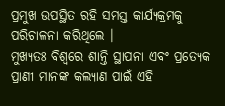ପ୍ରମୁଖ ଉପସ୍ଥିତ ରହି ସମସ୍ତ କାର୍ଯ୍ୟକ୍ରମକୁ ପରିଚାଳନା କରିଥିଲେ ।
ମୁଖ୍ୟତଃ ବିଶ୍ୱରେ ଶାନ୍ତି ସ୍ଥାପନା ଏବଂ ପ୍ରତ୍ୟେକ ପ୍ରାଣୀ ମାନଙ୍କ କଲ୍ୟାଣ ପାଇଁ ଏହି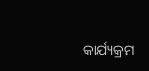କାର୍ଯ୍ୟକ୍ରମ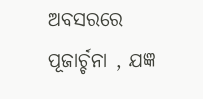ଅବସରରେ ପୂଜାର୍ଚ୍ଚନା , ଯଜ୍ଞ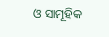ଓ ସାମୂହିକ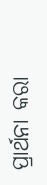ପ୍ରାର୍ଥନା କରା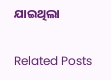ଯାଇଥିଲା

Related Posts